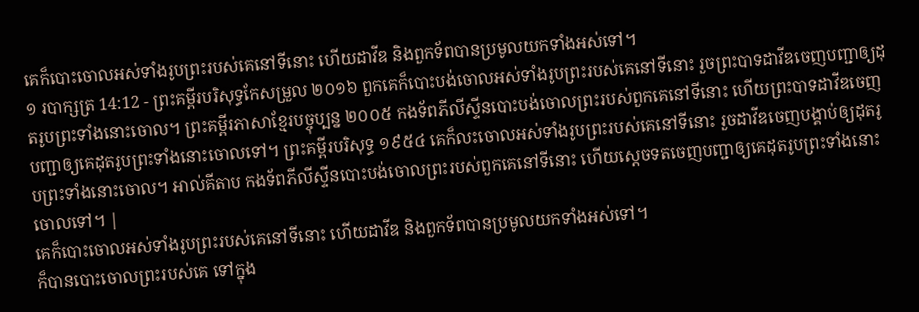គេក៏បោះចោលអស់ទាំងរូបព្រះរបស់គេនៅទីនោះ ហើយដាវីឌ និងពួកទ័ពបានប្រមូលយកទាំងអស់ទៅ។
១ របាក្សត្រ 14:12 - ព្រះគម្ពីរបរិសុទ្ធកែសម្រួល ២០១៦ ពួកគេក៏បោះបង់ចោលអស់ទាំងរូបព្រះរបស់គេនៅទីនោះ រួចព្រះបាទដាវីឌចេញបញ្ជាឲ្យដុតរូបព្រះទាំងនោះចោល។ ព្រះគម្ពីរភាសាខ្មែរបច្ចុប្បន្ន ២០០៥ កងទ័ពភីលីស្ទីនបោះបង់ចោលព្រះរបស់ពួកគេនៅទីនោះ ហើយព្រះបាទដាវីឌចេញបញ្ជាឲ្យគេដុតរូបព្រះទាំងនោះចោលទៅ។ ព្រះគម្ពីរបរិសុទ្ធ ១៩៥៤ គេក៏លះចោលអស់ទាំងរូបព្រះរបស់គេនៅទីនោះ រួចដាវីឌចេញបង្គាប់ឲ្យដុតរូបព្រះទាំងនោះចោល។ អាល់គីតាប កងទ័ពភីលីស្ទីនបោះបង់ចោលព្រះរបស់ពួកគេនៅទីនោះ ហើយស្តេចទតចេញបញ្ជាឲ្យគេដុតរូបព្រះទាំងនោះចោលទៅ។ |
គេក៏បោះចោលអស់ទាំងរូបព្រះរបស់គេនៅទីនោះ ហើយដាវីឌ និងពួកទ័ពបានប្រមូលយកទាំងអស់ទៅ។
ក៏បានបោះចោលព្រះរបស់គេ ទៅក្នុង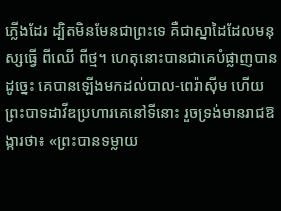ភ្លើងដែរ ដ្បិតមិនមែនជាព្រះទេ គឺជាស្នាដៃដែលមនុស្សធ្វើ ពីឈើ ពីថ្ម។ ហេតុនោះបានជាគេបំផ្លាញបាន
ដូច្នេះ គេបានឡើងមកដល់បាល-ពេរ៉ាស៊ីម ហើយព្រះបាទដាវីឌប្រហារគេនៅទីនោះ រួចទ្រង់មានរាជឱង្ការថា៖ «ព្រះបានទម្លាយ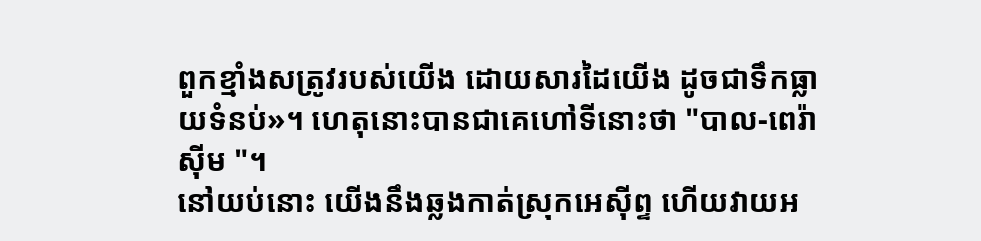ពួកខ្មាំងសត្រូវរបស់យើង ដោយសារដៃយើង ដូចជាទឹកធ្លាយទំនប់»។ ហេតុនោះបានជាគេហៅទីនោះថា "បាល-ពេរ៉ាស៊ីម "។
នៅយប់នោះ យើងនឹងឆ្លងកាត់ស្រុកអេស៊ីព្ទ ហើយវាយអ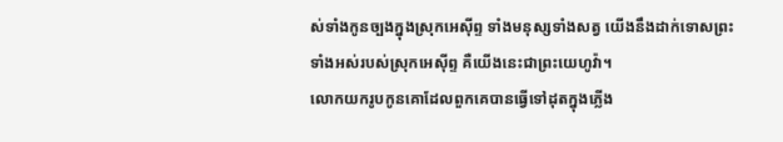ស់ទាំងកូនច្បងក្នុងស្រុកអេស៊ីព្ទ ទាំងមនុស្សទាំងសត្វ យើងនឹងដាក់ទោសព្រះទាំងអស់របស់ស្រុកអេស៊ីព្ទ គឺយើងនេះជាព្រះយេហូវ៉ា។
លោកយករូបកូនគោដែលពួកគេបានធ្វើទៅដុតក្នុងភ្លើង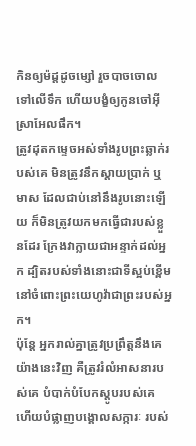កិនឲ្យម៉ដ្តដូចម្សៅ រួចបាចចោលទៅលើទឹក ហើយបង្ខំឲ្យកូនចៅអ៊ីស្រាអែលផឹក។
ត្រូវដុតកម្ទេចអស់ទាំងរូបព្រះឆ្លាក់របស់គេ មិនត្រូវនឹកស្តាយប្រាក់ ឬមាស ដែលជាប់នៅនឹងរូបនោះឡើយ ក៏មិនត្រូវយកមកធ្វើជារបស់ខ្លួនដែរ ក្រែងវាក្លាយជាអន្ទាក់ដល់អ្នក ដ្បិតរបស់ទាំងនោះជាទីស្អប់ខ្ពើមនៅចំពោះព្រះយេហូវ៉ាជាព្រះរបស់អ្នក។
ប៉ុន្ដែ អ្នករាល់គ្នាត្រូវប្រព្រឹត្តនឹងគេយ៉ាងនេះវិញ គឺត្រូវរំលំអាសនារបស់គេ បំបាក់បំបែកស្ដូបរបស់គេ ហើយបំផ្លាញបង្គោលសក្ការៈ របស់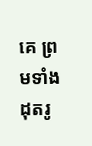គេ ព្រមទាំងដុតរូ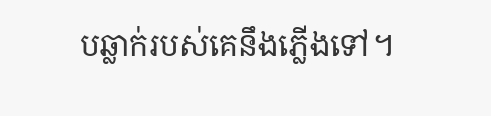បឆ្លាក់របស់គេនឹងភ្លើងទៅ។